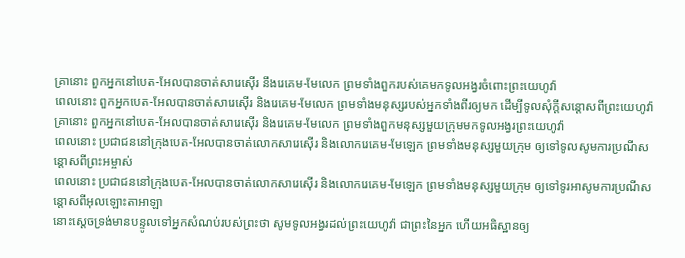គ្រានោះ ពួកអ្នកនៅបេត-អែលបានចាត់សារេស៊ើរ នឹងរេគេម-មែលេក ព្រមទាំងពួករបស់គេមកទូលអង្វរចំពោះព្រះយេហូវ៉ា
ពេលនោះ ពួកអ្នកបេត-អែលបានចាត់សារេស៊ើរ និងរេគេម-មែលេក ព្រមទាំងមនុស្សរបស់អ្នកទាំងពីរឲ្យមក ដើម្បីទូលសុំក្ដីសន្ដោសពីព្រះយេហូវ៉ា
គ្រានោះ ពួកអ្នកនៅបេត-អែលបានចាត់សារេស៊ើរ និងរេគេម-មែលេក ព្រមទាំងពួកមនុស្សមួយក្រុមមកទូលអង្វរព្រះយេហូវ៉ា
ពេលនោះ ប្រជាជននៅក្រុងបេត-អែលបានចាត់លោកសារេស៊ើរ និងលោករេគេម-មែឡេក ព្រមទាំងមនុស្សមួយក្រុម ឲ្យទៅទូលសូមការប្រណីសន្ដោសពីព្រះអម្ចាស់
ពេលនោះ ប្រជាជននៅក្រុងបេត-អែលបានចាត់លោកសារេស៊ើរ និងលោករេគេម-មែឡេក ព្រមទាំងមនុស្សមួយក្រុម ឲ្យទៅទូរអាសូមការប្រណីសន្ដោសពីអុលឡោះតាអាឡា
នោះស្តេចទ្រង់មានបន្ទូលទៅអ្នកសំណប់របស់ព្រះថា សូមទូលអង្វរដល់ព្រះយេហូវ៉ា ជាព្រះនៃអ្នក ហើយអធិស្ឋានឲ្យ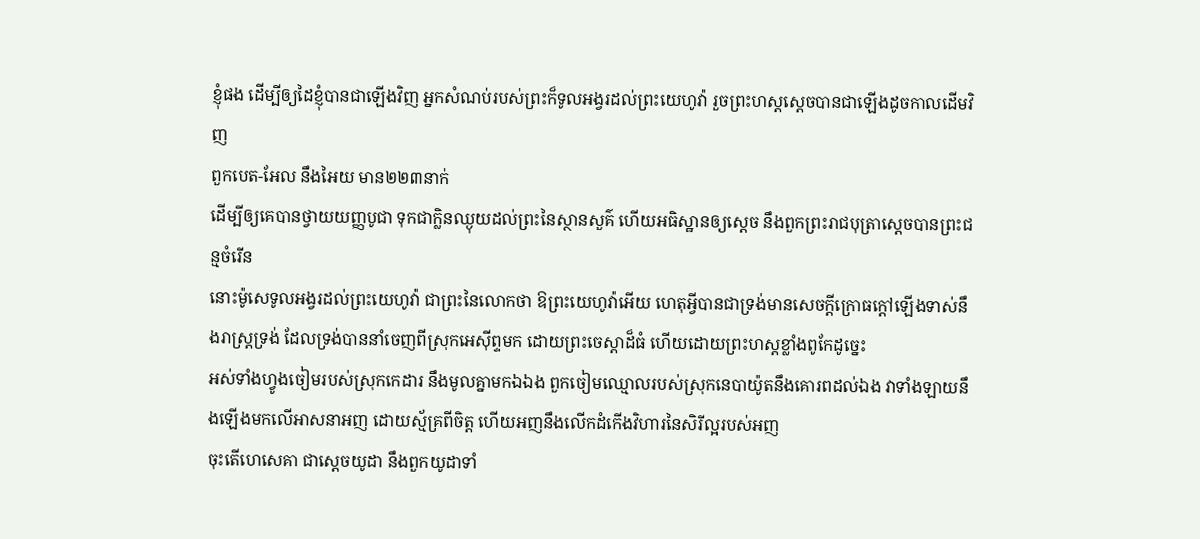ខ្ញុំផង ដើម្បីឲ្យដៃខ្ញុំបានជាឡើងវិញ អ្នកសំណប់របស់ព្រះក៏ទូលអង្វរដល់ព្រះយេហូវ៉ា រួចព្រះហស្តស្តេចបានជាឡើងដូចកាលដើមវិញ
ពួកបេត-អែល នឹងអៃយ មាន២២៣នាក់
ដើម្បីឲ្យគេបានថ្វាយយញ្ញបូជា ទុកជាក្លិនឈ្ងុយដល់ព្រះនៃស្ថានសួគ៌ ហើយអធិស្ឋានឲ្យស្តេច នឹងពួកព្រះរាជបុត្រាស្តេចបានព្រះជន្មចំរើន
នោះម៉ូសេទូលអង្វរដល់ព្រះយេហូវ៉ា ជាព្រះនៃលោកថា ឱព្រះយេហូវ៉ាអើយ ហេតុអ្វីបានជាទ្រង់មានសេចក្ដីក្រោធក្តៅឡើងទាស់នឹងរាស្ត្រទ្រង់ ដែលទ្រង់បាននាំចេញពីស្រុកអេស៊ីព្ទមក ដោយព្រះចេស្តាដ៏ធំ ហើយដោយព្រះហស្តខ្លាំងពូកែដូច្នេះ
អស់ទាំងហ្វូងចៀមរបស់ស្រុកកេដារ នឹងមូលគ្នាមកឯឯង ពួកចៀមឈ្មោលរបស់ស្រុកនេបាយ៉ូតនឹងគោរពដល់ឯង វាទាំងឡាយនឹងឡើងមកលើអាសនាអញ ដោយស្ម័គ្រពីចិត្ត ហើយអញនឹងលើកដំកើងវិហារនៃសិរីល្អរបស់អញ
ចុះតើហេសេគា ជាស្តេចយូដា នឹងពួកយូដាទាំ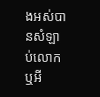ងអស់បានសំឡាប់លោកឬអី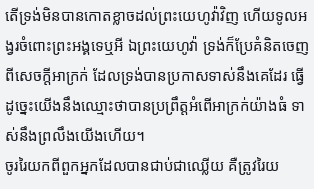តើទ្រង់មិនបានកោតខ្លាចដល់ព្រះយេហូវ៉ាវិញ ហើយទូលអង្វរចំពោះព្រះអង្គទេឬអី ឯព្រះយេហូវ៉ា ទ្រង់ក៏ប្រែគំនិតចេញពីសេចក្ដីអាក្រក់ ដែលទ្រង់បានប្រកាសទាស់នឹងគេដែរ ធ្វើដូច្នេះយើងនឹងឈ្មោះថាបានប្រព្រឹត្តអំពើអាក្រក់យ៉ាងធំ ទាស់នឹងព្រលឹងយើងហើយ។
ចូររៃយកពីពួកអ្នកដែលបានជាប់ជាឈ្លើយ គឺត្រូវរៃយ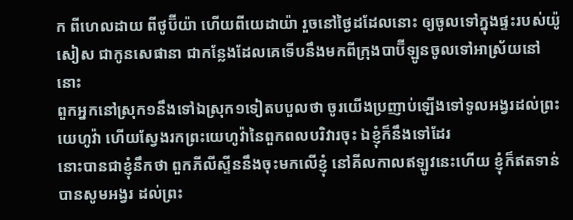ក ពីហេលដាយ ពីថូប៊ីយ៉ា ហើយពីយេដាយ៉ា រួចនៅថ្ងៃដដែលនោះ ឲ្យចូលទៅក្នុងផ្ទះរបស់យ៉ូសៀស ជាកូនសេផានា ជាកន្លែងដែលគេទើបនឹងមកពីក្រុងបាប៊ីឡូនចូលទៅអាស្រ័យនៅនោះ
ពួកអ្នកនៅស្រុក១នឹងទៅឯស្រុក១ទៀតបបួលថា ចូរយើងប្រញាប់ឡើងទៅទូលអង្វរដល់ព្រះយេហូវ៉ា ហើយស្វែងរកព្រះយេហូវ៉ានៃពួកពលបរិវារចុះ ឯខ្ញុំក៏នឹងទៅដែរ
នោះបានជាខ្ញុំនឹកថា ពួកភីលីស្ទីននឹងចុះមកលើខ្ញុំ នៅគីលកាលឥឡូវនេះហើយ ខ្ញុំក៏ឥតទាន់បានសូមអង្វរ ដល់ព្រះ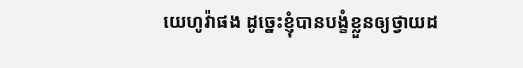យេហូវ៉ាផង ដូច្នេះខ្ញុំបានបង្ខំខ្លួនឲ្យថ្វាយដ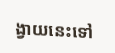ង្វាយនេះទៅ